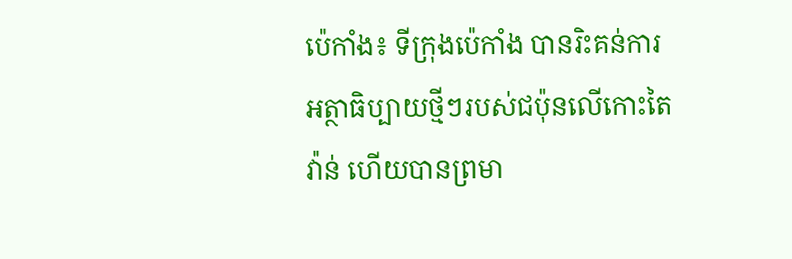ប៉េកាំង៖ ទីក្រុងប៉េកាំង បានរិះគន់ការអត្ថាធិប្បាយថ្មីៗរបស់ជប៉ុនលើកោះតៃវ៉ាន់ ហើយបានព្រមា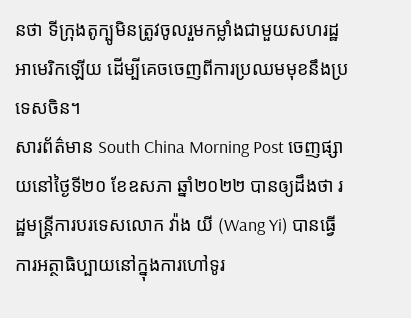នថា ទីក្រុងតូក្បូមិនត្រូវចូលរួមកម្លាំងជាមួយសហរដ្ឋអាមេរិកឡើយ ដើម្បីគេចចេញពីការប្រឈមមុខនឹងប្រទេសចិន។
សារព័ត៌មាន South China Morning Post ចេញផ្សាយនៅថ្ងៃទី២០ ខែឧសភា ឆ្នាំ២០២២ បានឲ្យដឹងថា រដ្ឋមន្ត្រីការបរទេសលោក វ៉ាង យី (Wang Yi) បានធ្វើការអត្ថាធិប្បាយនៅក្នុងការហៅទូរ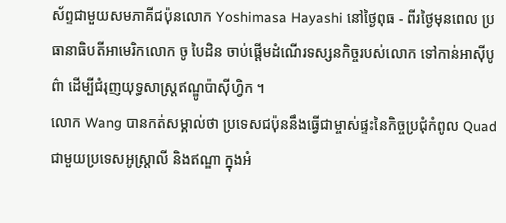ស័ព្ទជាមួយសមភាគីជប៉ុនលោក Yoshimasa Hayashi នៅថ្ងៃពុធ - ពីរថ្ងៃមុនពេល ប្រធានាធិបតីអាមេរិកលោក ចូ បៃដិន ចាប់ផ្តើមដំណើរទស្សនកិច្ចរបស់លោក ទៅកាន់អាស៊ីបូព៌ា ដើម្បីជំរុញយុទ្ធសាស្រ្តឥណ្ឌូប៉ាស៊ីហ្វិក ។
លោក Wang បានកត់សម្គាល់ថា ប្រទេសជប៉ុននឹងធ្វើជាម្ចាស់ផ្ទះនៃកិច្ចប្រជុំកំពូល Quad ជាមួយប្រទេសអូស្ត្រាលី និងឥណ្ឌា ក្នុងអំ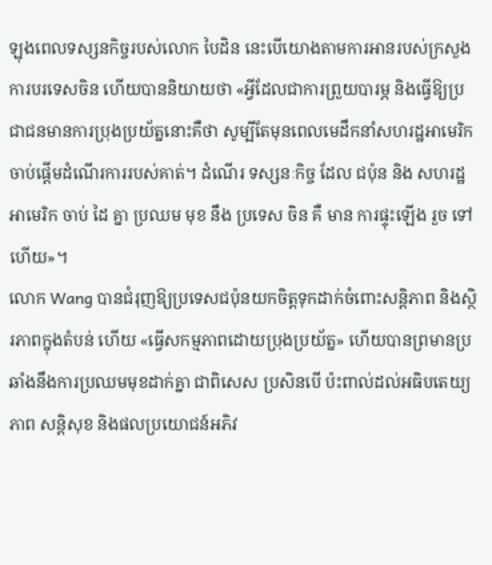ឡុងពេលទស្សនកិច្ចរបស់លោក បៃដិន នេះបើយោងតាមការអានរបស់ក្រសួងការបរទេសចិន ហើយបាននិយាយថា «អ្វីដែលជាការព្រួយបារម្ភ និងធ្វើឱ្យប្រជាជនមានការប្រុងប្រយ័ត្ននោះគឺថា សូម្បីតែមុនពេលមេដឹកនាំសហរដ្ឋអាមេរិកចាប់ផ្តើមដំណើរការរបស់គាត់។ ដំណើរ ទស្សនៈកិច្ច ដែល ជប៉ុន និង សហរដ្ឋ អាមេរិក ចាប់ ដៃ គ្នា ប្រឈម មុខ នឹង ប្រទេស ចិន គឺ មាន ការផ្ទុះឡើង រួច ទៅ ហើយ»។
លោក Wang បានជំរុញឱ្យប្រទេសជប៉ុនយកចិត្តទុកដាក់ចំពោះសន្តិភាព និងស្ថិរភាពក្នុងតំបន់ ហើយ «ធ្វើសកម្មភាពដោយប្រុងប្រយ័ត្ន» ហើយបានព្រមានប្រឆាំងនឹងការប្រឈមមុខដាក់គ្នា ជាពិសេស ប្រសិនបើ ប៉ះពាល់ដល់អធិបតេយ្យភាព សន្តិសុខ និងផលប្រយោជន៍អភិវ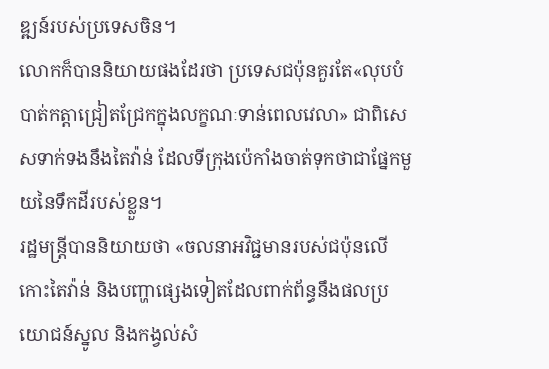ឌ្ឍន៍របស់ប្រទេសចិន។
លោកក៏បាននិយាយផងដែរថា ប្រទេសជប៉ុនគួរតែ«លុបបំបាត់កត្តាជ្រៀតជ្រែកក្នុងលក្ខណៈទាន់ពេលវេលា» ជាពិសេសទាក់ទងនឹងតៃវ៉ាន់ ដែលទីក្រុងប៉េកាំងចាត់ទុកថាជាផ្នែកមួយនៃទឹកដីរបស់ខ្លួន។
រដ្ឋមន្ត្រីបាននិយាយថា «ចលនាអវិជ្ជមានរបស់ជប៉ុនលើកោះតៃវ៉ាន់ និងបញ្ហាផ្សេងទៀតដែលពាក់ព័ន្ធនឹងផលប្រយោជន៍ស្នូល និងកង្វល់សំ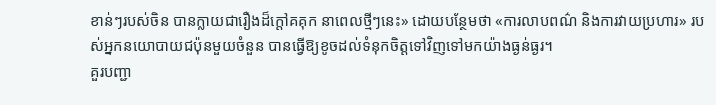ខាន់ៗរបស់ចិន បានក្លាយជារឿងដ៏ក្តៅគគុក នាពេលថ្មីៗនេះ» ដោយបន្ថែមថា «ការលាបពណ៌ និងការវាយប្រហារ» របស់អ្នកនយោបាយជប៉ុនមួយចំនួន បានធ្វើឱ្យខូចដល់ទំនុកចិត្តទៅវិញទៅមកយ៉ាងធ្ងន់ធ្ងរ។
គួរបញ្ជា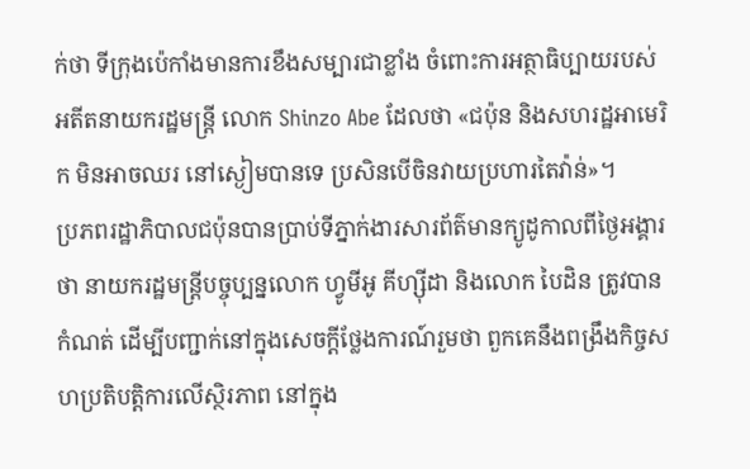ក់ថា ទីក្រុងប៉េកាំងមានការខឹងសម្បារជាខ្លាំង ចំពោះការអត្ថាធិប្បាយរបស់អតីតនាយករដ្ឋមន្ត្រី លោក Shinzo Abe ដែលថា «ជប៉ុន និងសហរដ្ឋអាមេរិក មិនអាចឈរ នៅស្ងៀមបានទេ ប្រសិនបើចិនវាយប្រហារតៃវ៉ាន់»។
ប្រភពរដ្ឋាភិបាលជប៉ុនបានប្រាប់ទីភ្នាក់ងារសារព័ត៌មានក្យូដូកាលពីថ្ងៃអង្គារថា នាយករដ្ឋមន្ត្រីបច្ចុប្បន្នលោក ហ្វូមីអូ គីហ្ស៊ីដា និងលោក បៃដិន ត្រូវបានកំណត់ ដើម្បីបញ្ជាក់នៅក្នុងសេចក្តីថ្លែងការណ៍រួមថា ពួកគេនឹងពង្រឹងកិច្ចសហប្រតិបត្តិការលើស្ថិរភាព នៅក្នុង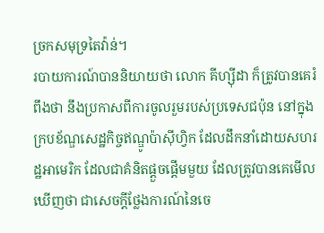ច្រកសមុទ្រតៃវ៉ាន់។
របាយការណ៍បាននិយាយថា លោក គីហ្ស៊ីដា ក៏ត្រូវបានគេរំពឹងថា នឹងប្រកាសពីការចូលរួមរបស់ប្រទេសជប៉ុន នៅក្នុងក្របខ័ណ្ឌសេដ្ឋកិច្ចឥណ្ឌូប៉ាស៊ីហ្វិក ដែលដឹកនាំដោយសហរដ្ឋអាមេរិក ដែលជាគំនិតផ្តួចផ្តើមមួយ ដែលត្រូវបានគេមើលឃើញថា ជាសេចក្តីថ្លែងការណ៍នៃចេ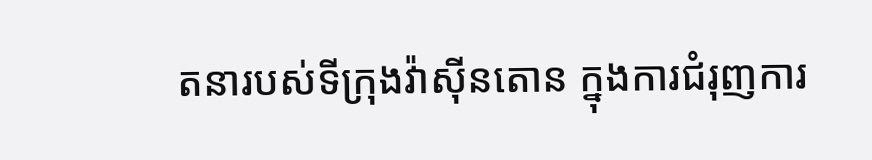តនារបស់ទីក្រុងវ៉ាស៊ីនតោន ក្នុងការជំរុញការ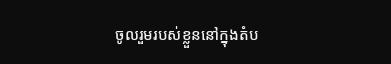ចូលរួមរបស់ខ្លួននៅក្នុងតំប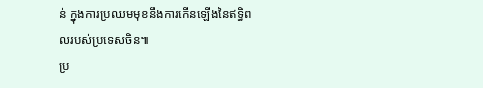ន់ ក្នុងការប្រឈមមុខនឹងការកើនឡើងនៃឥទ្ធិពលរបស់ប្រទេសចិន៕
ប្រ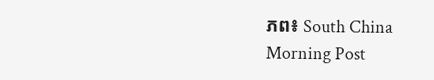ភព៖ South China Morning Post